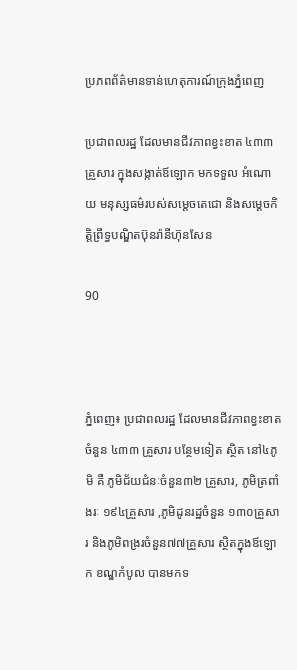ប្រភពព័ត៌មានទាន់ហេតុការណ៍ក្រុងភ្នំពេញ

ប្រជាពលរដ្ឋ ដែលមានជីវភាពខ្វះខាត ៤៣៣គ្រួសារ ក្នុងសង្កាត់ឪឡោក មកទទួល អំណោយ មនុស្សធម៌របស់សម្ដេចតេជោ និងសម្ដេចកិត្ដិព្រឹទ្ធបណ្ឌិតប៊ុនរ៉ានីហ៊ុនសែន

90



ភ្នំពេញ៖ ប្រជាពលរដ្ឋ ដែលមានជីវភាពខ្វះខាតចំនួន ៤៣៣ គ្រួសារ បន្ថែមទៀត ស្ថិត នៅ៤ភូមិ គឺ ភូមិជ័យជំនៈចំនួន៣២ គ្រួសារ, ភូមិត្រពាំងរៈ ១៩៤គ្រួសារ ,ភូមិដូនរដ្ឋចំនួន ១៣០គ្រួសារ និងភូមិពង្ររចំនួន៧៧គ្រួសារ ស្ថិតក្នុងឪឡោក ខណ្ឌកំបូល បានមកទ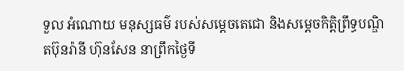ទួល អំណោយ មនុស្សធម៌ របស់សម្ដេចតេជោ និងសម្ដេចកិត្ដិព្រឹទ្ធបណ្ឌិតប៊ុនរ៉ានី ហ៊ុនសែន នាព្រឹកថ្ងៃទី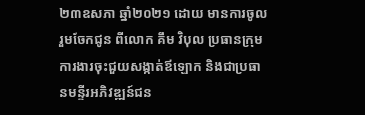២៣ឧសភា ឆ្នាំ២០២១ ដោយ មានការចូលរួមចែកជូន ពីលោក គឹម វិបុល ប្រធានក្រុមការងារចុះជួយសង្កាត់ឪឡោក និងជាប្រធានមន្ទីរអភិវឌ្ឍន៍ជន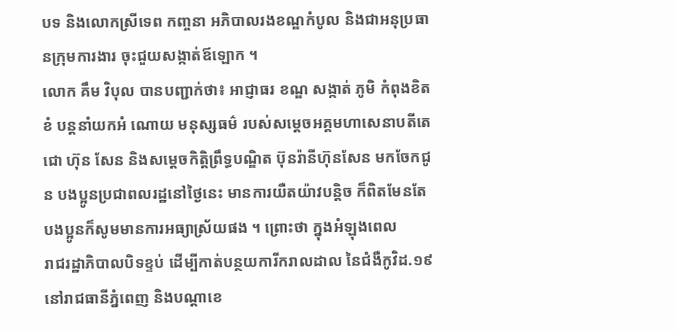បទ និងលោកស្រីទេព កញ្ចនា អភិបាលរងខណ្ឌកំបូល និងជាអនុប្រធានក្រុមការងារ ចុះជួយសង្កាត់ឪឡោក ។
លោក គឹម វិបុល បានបញ្ជាក់ថា៖ អាជ្ញាធរ ខណ្ឌ សង្កាត់ ភូមិ កំពុងខិតខំ បន្ដនាំយកអំ ណោយ មនុស្សធម៌ របស់សម្ដេចអគ្គមហាសេនាបតីតេជោ ហ៊ុន សែន និងសម្ដេចកិត្ដិព្រឹទ្ធបណ្ឌិត ប៊ុនរ៉ានីហ៊ុនសែន មកចែកជូន បងប្អូនប្រជាពលរដ្ឋនៅថ្ងៃនេះ មានការយឺតយ៉ាវបន្ដិច ក៏ពិតមែនតែបងប្អូនក៏សូមមានការអធ្យាស្រ័យផង ។ ព្រោះថា ក្នុងអំឡុងពេល
រាជរដ្ឋាភិបាលបិទខ្ទប់ ដើម្បីកាត់បន្ថយការីករាលដាល នៃជំងឺកូវិដ.១៩ នៅរាជធានីភ្នំពេញ និងបណ្ដាខេ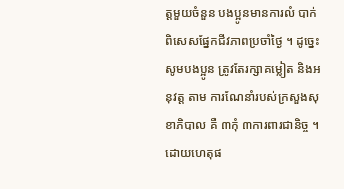ត្ដមួយចំនួន បងប្អូនមានការលំ បាក់ ពិសេសផ្នែកជីវភាពប្រចាំថ្ងៃ ។ ដូច្នេះ សូមបងប្អូន ត្រូវតែរក្សាគម្លៀត និងអនុវត្ដ តាម ការណែនាំរបស់ក្រសួងសុខាភិបាល គឺ ៣កុំ ៣ការពារជានិច្ច ។ ដោយហេតុផ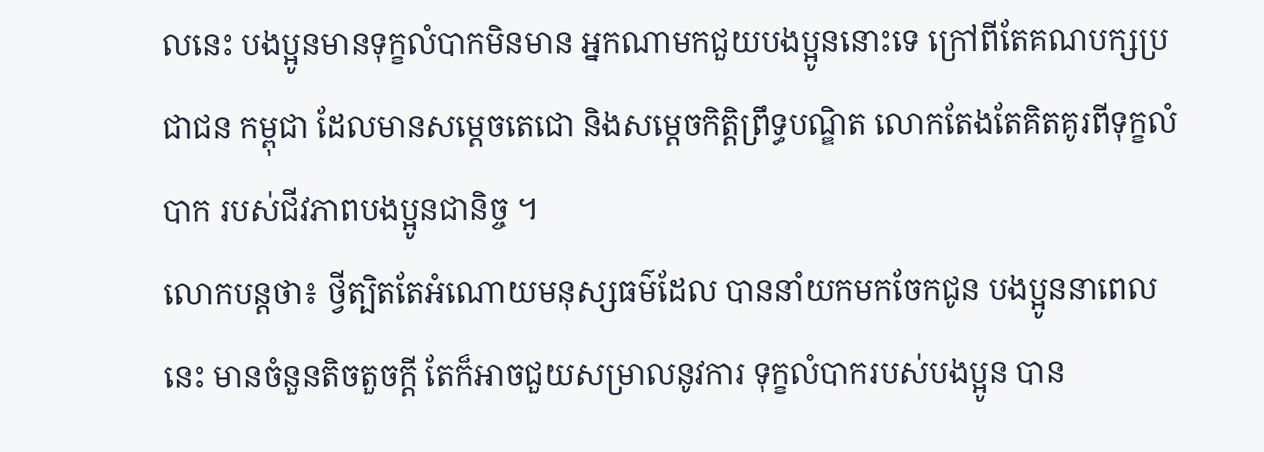លនេះ បងប្អូនមានទុក្ខលំបាកមិនមាន អ្នកណាមកជួយបងប្អូននោះទេ ក្រៅពីតែគណបក្សប្រជាជន កម្ពុជា ដែលមានសម្ដេចតេជោ និងសម្ដេចកិត្ដិព្រឹទ្ធបណ្ឌិត លោកតែងតែគិតគូរពីទុក្ខលំបាក របស់ជីវភាពបងប្អូនជានិច្ច ។
លោកបន្តថា៖ ថ្វីត្បិតតែអំណោយមនុស្សធម៌ដែល បាននាំយកមកចែកជូន បងប្អូននាពេលនេះ មានចំនួនតិចតួចក្ដី តែក៏អាចជួយសម្រាលនូវការ ទុក្ខលំបាករបស់បងប្អូន បាន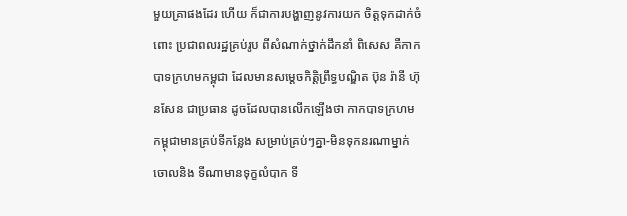មួយគ្រាផងដែរ ហើយ ក៏ជាការបង្ហាញនូវការយក ចិត្តទុកដាក់ចំពោះ ប្រជាពលរដ្ឋគ្រប់រូប ពីសំណាក់ថ្នាក់ដឹកនាំ ពិសេស គឺកាកបាទក្រហមកម្ពុជា ដែលមានសម្ដេចកិត្តិព្រឹទ្ធបណ្ឌិត ប៊ុន រ៉ានី ហ៊ុនសែន ជាប្រធាន ដូចដែលបានលើកឡើងថា កាកបាទក្រហម កម្ពុជាមានគ្រប់ទីកន្លែង សម្រាប់គ្រប់ៗគ្នា-មិនទុកនរណាម្នាក់ចោលនិង ទីណាមានទុក្ខលំបាក ទី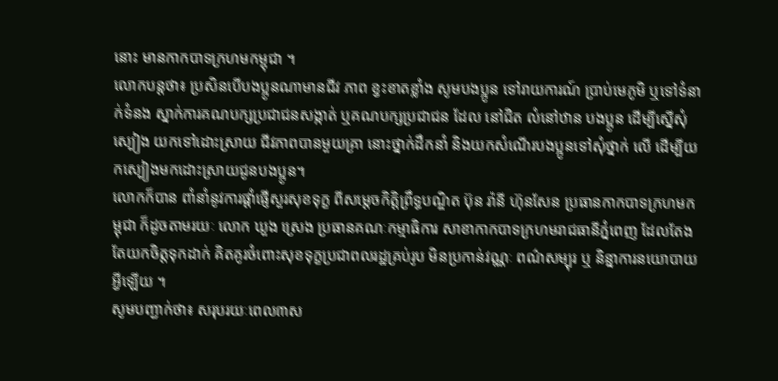នោះ មានកាកបាទក្រហមកម្ពុជា ។
លោកបន្ដថា៖ ប្រសិនបើបងប្អូនណាមានជីវ ភាព ខ្វះខាតខ្លាំង សូមបងប្អូន ទៅរាយការណ៍ ប្រាប់មេភូមិ ឬទៅទំនាក់ទំនង ស្នាក់ការគណបក្សប្រជាជនសង្កាត់ ឬគណបក្សប្រជាជន ដែល នៅជិត លំនៅឋាន បងប្អូន ដើម្បីស្នើសុំស្បៀង យកទៅដោះស្រាយ ជីវភាពបានមួយគ្រា នោះថ្នាក់ដឹកនាំ និងយកសំណើរបងប្អូនទៅសុំថ្នាក់ លើ ដើម្បីយកស្បៀងមកដោះស្រាយជូនបងប្អូន។
លោកក៏បាន ពាំនាំនូវការផ្ដាំផ្ញើសួរសុខទុក្ខ ពីសម្ដេចកិត្តិព្រឹទ្ធបណ្ឌិត ប៊ុន រ៉ានី ហ៊ុនសែន ប្រធានកាកបាទក្រហមកម្ពុជា ក៏ដូចតាមរយៈ លោក ឃួង ស្រេង ប្រធានគណៈកម្មាធិការ សាខាកាកបាទក្រហមរាជធានីភ្នំពេញ ដែលតែងតែយកចិត្តទុកដាក់ គិតគូរចំពោះសុខទុក្ខប្រជាពលរដ្ឋគ្រប់រូប មិនប្រកាន់វណ្ណៈ ពណ៌សម្បុរ ឬ និន្នាការនយោបាយអ្វីឡើយ ។
សូមបញ្ជាក់ថា៖ សរុបរយៈពេល៣ស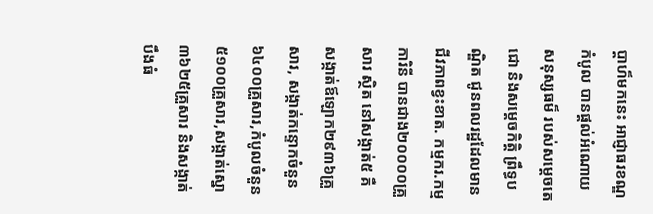ប្ដាហ៏មកនេះ អាជ្ញាធរខណ្ឌកំបូល បានផ្ដល់អំណោយ សនុស្សធម៏ របស់សម្ដេចតេជោ និងសម្ដេចកិត្ដិ ព្រឹទ្ធបណ្ឌិត ជូនពលរដ្ឋដែលមានជីវភាពខ្វះខាត. កម្មករ.កម្មការិនី បានជាង២០០០០គ្រួសារ ស្ថិត នៅសង្កាត់៥ គឺសង្កាត់ឪឡោក២៩៣៦គ្រួសារ, សង្កាត់កន្ទោកចំនួន៦៤០០គ្រួសារ,កំបូលចំនួន ៥១០០គ្រួសារ,សង្កាត់ស្នោ៣៦២៥គ្រួសារ និងសង្កាត់បឹងធំ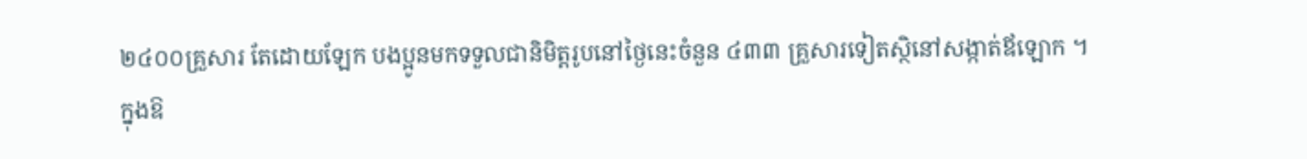២៤០០គ្រួសារ តែដោយឡែក បងប្អូនមកទទួលជានិមិត្ដរូបនៅថ្ងៃនេះចំនួន ៤៣៣ គ្រួសារទៀតស្ថិនៅសង្កាត់ឪឡោក ។
ក្នុងឱ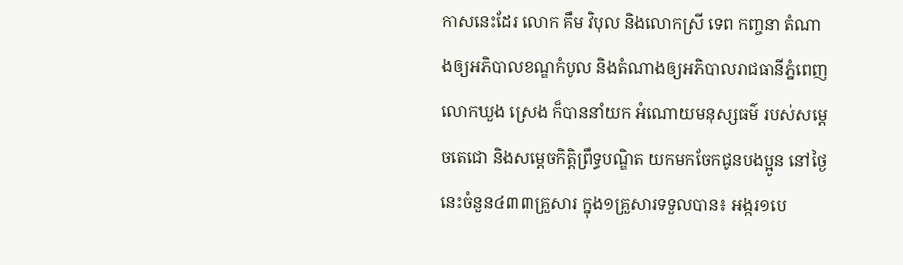កាសនេះដែរ លោក គឹម វិបុល និងលោកស្រី ទេព កញ្ចនា តំណាងឲ្យអភិបាលខណ្ឌកំបូល និងតំណាងឲ្យអភិបាលរាជធានីភ្នំពេញ លោកឃួង ស្រេង ក៏បាននាំយក អំណោយមនុស្សធម៌ របស់សម្ដេចតេជោ និងសម្ដេចកិត្ដិព្រឹទ្ធបណ្ឌិត យកមកចែកជូនបងប្អូន នៅថ្ងៃនេះចំនួន៤៣៣គ្រួសារ ក្នុង១គ្រួសារទទួលបាន៖ អង្ករ១បេ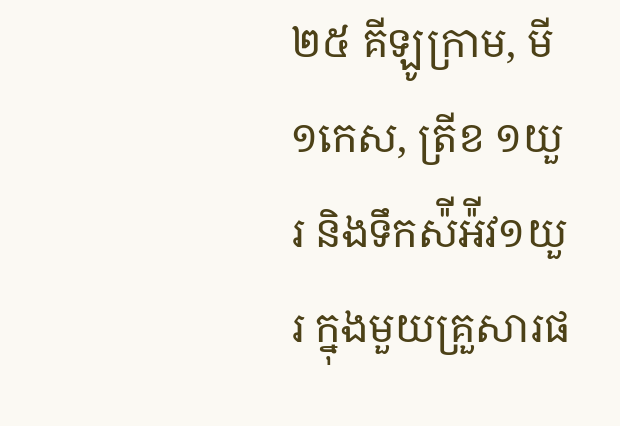២៥ គីឡូក្រាម, មី១កេស, ត្រីខ ១យួរ និងទឹកស៉ីអ៉ីវ១យួរ ក្នុងមួយគ្រួសារផ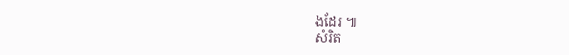ងដែរ ៕
សំរិត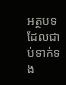អត្ថបទដែលជាប់ទាក់ទង